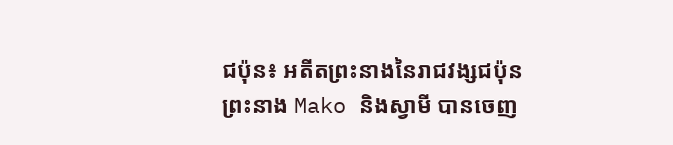ជប៉ុន៖ អតីតព្រះនាងនៃរាជវង្សជប៉ុន ព្រះនាង Mako និងស្វាមី បានចេញ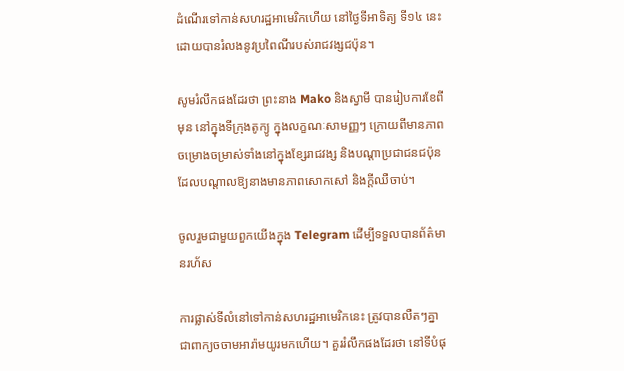ដំណើរទៅកាន់សហរដ្ឋអាមេរិកហើយ នៅថ្ងៃទីអាទិត្យ ទី១៤ នេះ ដោយបានរំលងនូវប្រពៃណីរបស់រាជវង្សជប៉ុន។

សូមរំលឹកផងដែរថា ព្រះនាង Mako និងស្វាមី បានរៀបការខែពីមុន នៅក្នុងទីក្រុងតូក្យូ ក្នុងលក្ខណៈសាមញ្ញៗ ក្រោយពីមានភាពចម្រោងចម្រាស់ទាំងនៅក្នុងខ្សែរាជវង្ស និងបណ្តាប្រជាជនជប៉ុន ដែលបណ្តាលឱ្យនាងមានភាពសោកសៅ និងក្តីឈឺចាប់។

ចូលរួមជាមួយពួកយើងក្នុង Telegram ដើម្បីទទួលបានព័ត៌មានរហ័ស

ការផ្លាស់ទីលំនៅទៅកាន់សហរដ្ឋអាមេរិកនេះ ត្រូវបានលឺតៗគ្នាជាពាក្យចចាមអារ៉ាមយូរមកហើយ។ គួររំលឹកផងដែរថា នៅទីបំផុ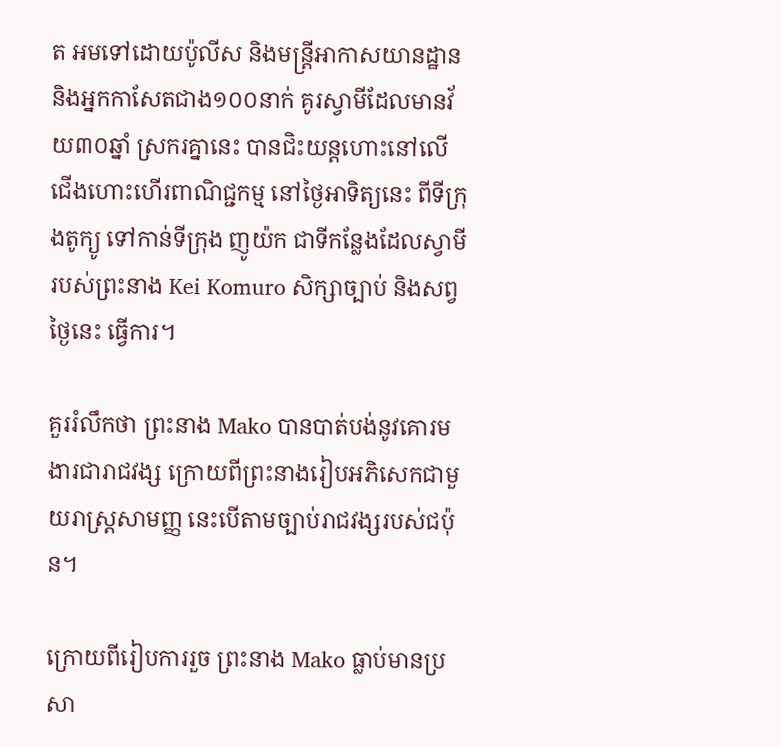ត អមទៅដោយប៉ូលីស និងមន្ត្រីអាកាសយានដ្ឋាន និងអ្នកកាសែតជាង១០០នាក់ គូរស្វាមីដែលមានវ័យ៣០ឆ្នាំ ស្រករគ្នានេះ បានជិះយន្តហោះនៅលើជើងហោះហើរពាណិជ្ជកម្ម នៅថ្ងៃអាទិត្យនេះ ពីទីក្រុងតូក្យូ ទៅកាន់ទីក្រុង ញូយ៉ក ជាទីកន្លែងដែលស្វាមីរបស់ព្រះនាង Kei Komuro សិក្សាច្បាប់ និងសព្វថ្ងៃនេះ ធ្វើការ។

គួររំលឹកថា ព្រះនាង Mako បានបាត់បង់នូវគោរមងារជារាជវង្ស ក្រោយពីព្រះនាងរៀបអភិសេកជាមួយរាស្ត្រសាមញ្ញ នេះបើតាមច្បាប់រាជវង្សរបស់ជប៉ុន។

ក្រោយពីរៀបការរួច ព្រះនាង Mako ធ្លាប់មានប្រសា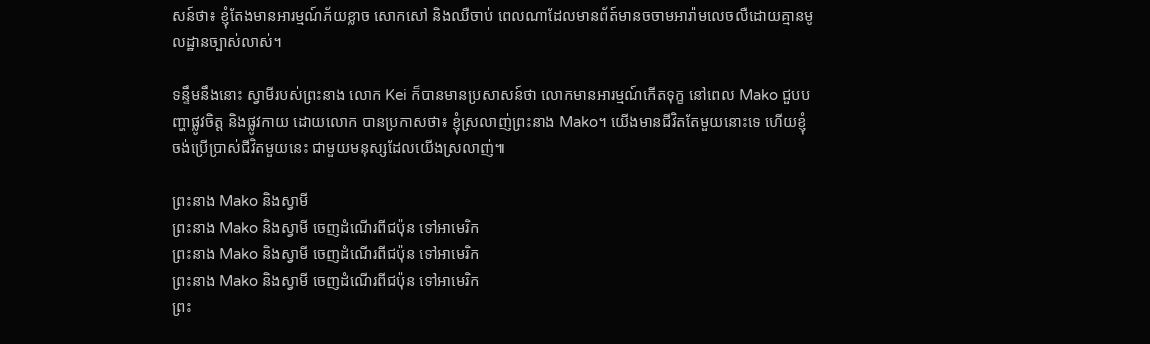សន៍ថា៖ ខ្ញុំតែងមានអារម្មណ៍ភ័យខ្លាច សោកសៅ និងឈឺចាប់ ពេលណាដែលមានព័ត៍មានចចាមអារ៉ាមលេចលឺដោយគ្មានមូលដ្ឋានច្បាស់លាស់។

ទន្ទឹមនឹងនោះ ស្វាមីរបស់ព្រះនាង លោក Kei ក៏បានមានប្រសាសន៍ថា លោកមានអារម្មណ៍កើតទុក្ខ នៅពេល Mako ជួបបញ្ហាផ្លូវចិត្ត និងផ្លូវកាយ ដោយលោក បានប្រកាសថា៖ ខ្ញុំស្រលាញ់ព្រះនាង Mako។ យើងមានជីវិតតែមួយនោះទេ ហើយខ្ញុំចង់ប្រើប្រាស់ជីវិតមួយនេះ ជាមួយមនុស្សដែលយើងស្រលាញ់៕

ព្រះនាង Mako និងស្វាមី
ព្រះនាង Mako និងស្វាមី ចេញដំណើរពីជប៉ុន ទៅអាមេរិក
ព្រះនាង Mako និងស្វាមី ចេញដំណើរពីជប៉ុន ទៅអាមេរិក
ព្រះនាង Mako និងស្វាមី ចេញដំណើរពីជប៉ុន ទៅអាមេរិក
ព្រះ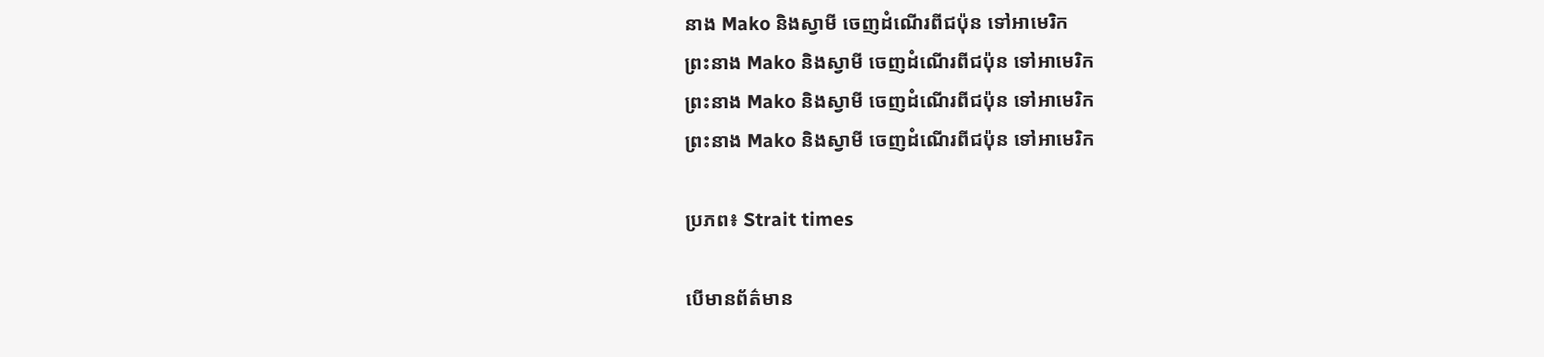នាង Mako និងស្វាមី ចេញដំណើរពីជប៉ុន ទៅអាមេរិក
ព្រះនាង Mako និងស្វាមី ចេញដំណើរពីជប៉ុន ទៅអាមេរិក
ព្រះនាង Mako និងស្វាមី ចេញដំណើរពីជប៉ុន ទៅអាមេរិក
ព្រះនាង Mako និងស្វាមី ចេញដំណើរពីជប៉ុន ទៅអាមេរិក

ប្រភព៖ Strait times

បើមានព័ត៌មាន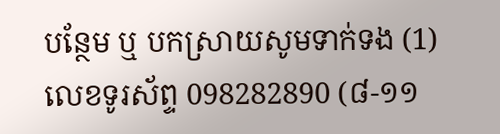បន្ថែម ឬ បកស្រាយសូមទាក់ទង (1) លេខទូរស័ព្ទ 098282890 (៨-១១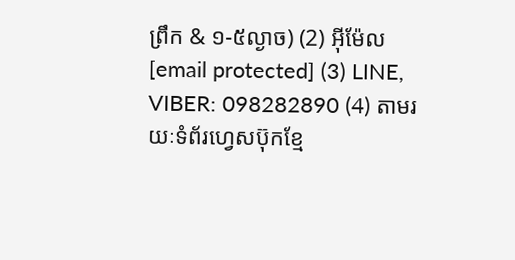ព្រឹក & ១-៥ល្ងាច) (2) អ៊ីម៉ែល [email protected] (3) LINE, VIBER: 098282890 (4) តាមរយៈទំព័រហ្វេសប៊ុកខ្មែ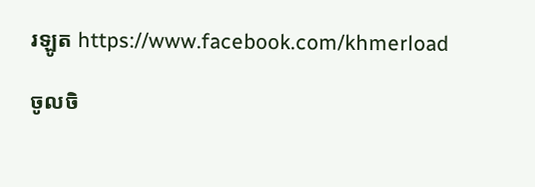រឡូត https://www.facebook.com/khmerload

ចូលចិ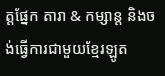ត្តផ្នែក តារា & កម្សាន្ដ និងចង់ធ្វើការជាមួយខ្មែរឡូត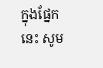ក្នុងផ្នែកនេះ សូម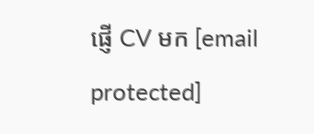ផ្ញើ CV មក [email protected]